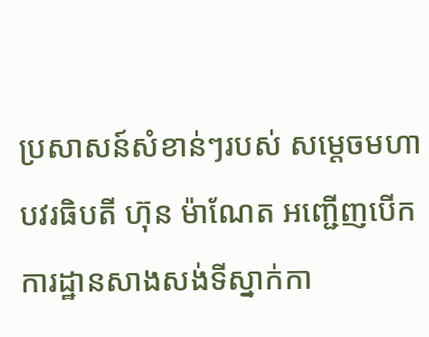ប្រសាសន៍សំខាន់ៗរបស់ សម្តេចមហាបវរធិបតី ហ៊ុន ម៉ាណែត អញ្ជើញបើកការដ្ឋានសាងសង់ទីស្នាក់កា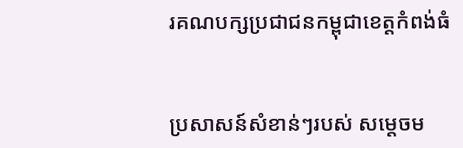រគណបក្សប្រជាជនកម្ពុជាខេត្តកំពង់ធំ


ប្រសាសន៍សំខាន់ៗរបស់ សម្តេចម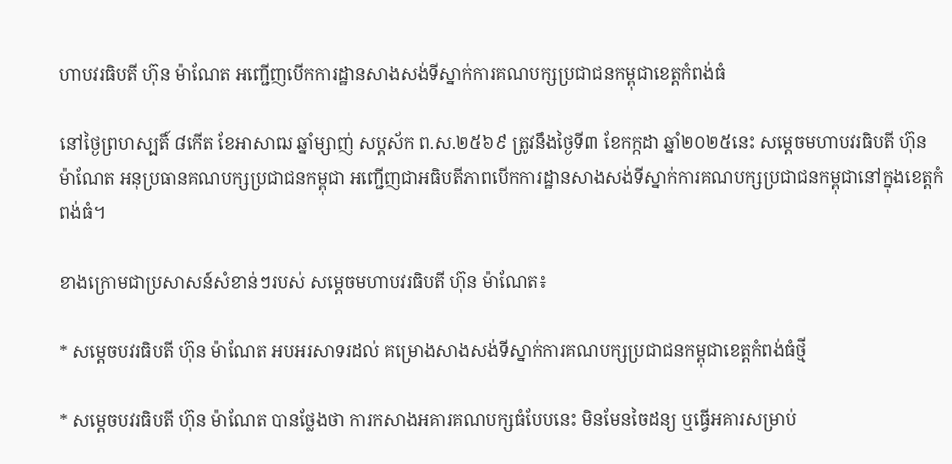ហាបវរធិបតី ហ៊ុន ម៉ាណែត អញ្ជើញបើកការដ្ឋានសាងសង់ទីស្នាក់ការគណបក្សប្រជាជនកម្ពុជាខេត្តកំពង់ធំ

នៅថ្ងៃព្រហស្បតិ៍ ៨កើត ខែអាសាឍ ឆ្នាំម្សាញ់ សប្ដស័ក ព.ស.២៥៦៩ ត្រូវនឹងថ្ងៃទី៣ ខែកក្កដា ឆ្នាំ២០២៥នេះ សម្តេចមហាបវរធិបតី ហ៊ុន ម៉ាណែត អនុប្រធានគណបក្សប្រជាជនកម្ពុជា អញ្ជើញជាអធិបតីភាពបើកការដ្ឋានសាងសង់ទីស្នាក់ការគណបក្សប្រជាជនកម្ពុជានៅក្នុងខេត្តកំពង់ធំ។

ខាងក្រោមជាប្រសាសន៍សំខាន់ៗរបស់ សម្តេចមហាបវរធិបតី ហ៊ុន ម៉ាណែត៖

* សម្តេចបវរធិបតី ហ៊ុន ម៉ាណែត អបអរសាទរដល់ គម្រោងសាងសង់ទីស្នាក់ការគណបក្សប្រជាជនកម្ពុជាខេត្តកំពង់ធំថ្មី

* សម្តេចបវរធិបតី ហ៊ុន ម៉ាណែត បានថ្លែងថា ការកសាងអគារគណបក្សធំបែបនេះ មិនមែនចៃដន្យ ឬធ្វើអគារសម្រាប់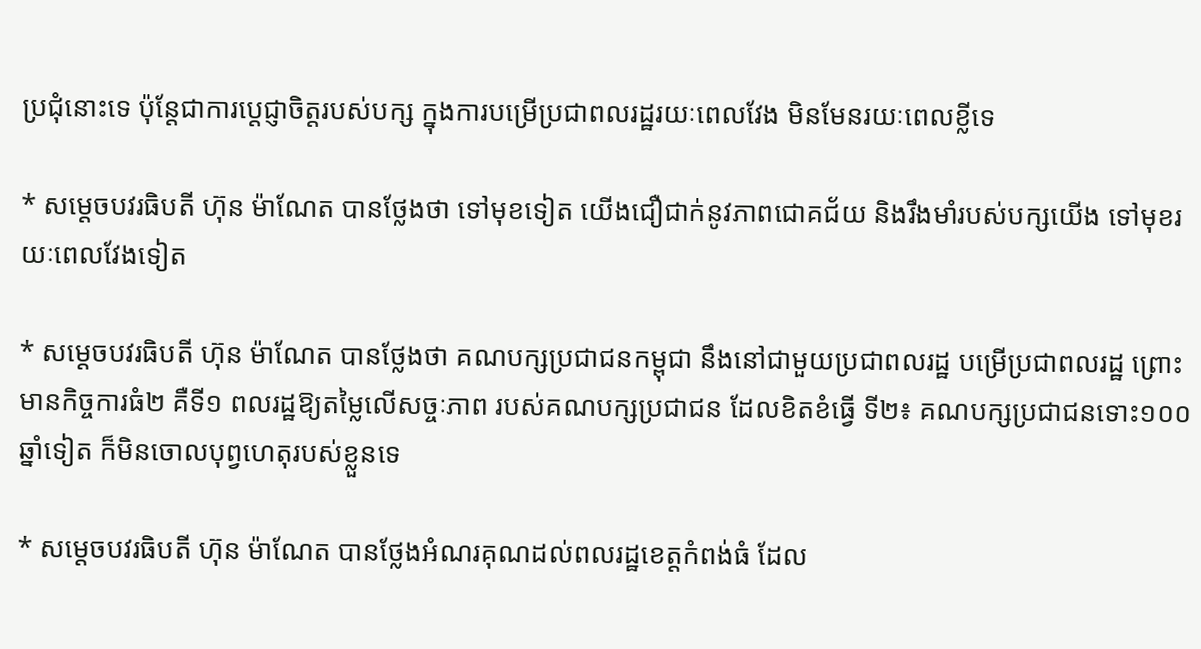ប្រជុំនោះទេ ប៉ុន្តែជាការប្តេជ្ញាចិត្តរបស់បក្ស ក្នុងការបម្រើប្រជាពលរដ្ឋរយៈពេលវែង មិនមែនរយៈពេលខ្លីទេ

* សម្តេចបវរធិបតី ហ៊ុន ម៉ាណែត បានថ្លែងថា ទៅមុខទៀត យើងជឿជាក់នូវភាពជោគជ័យ និងរឹងមាំរបស់បក្សយើង ទៅមុខរយៈពេលវែងទៀត

* សម្តេចបវរធិបតី ហ៊ុន ម៉ាណែត បានថ្លែងថា គណបក្សប្រជាជនកម្ពុជា នឹងនៅជាមួយប្រជាពលរដ្ឋ បម្រើប្រជាពលរដ្ឋ ព្រោះមានកិច្ចការធំ២ គឺទី១ ពលរដ្ឋឱ្យតម្លៃលើសច្ចៈភាព របស់គណបក្សប្រជាជន ដែលខិតខំធ្វើ ទី២៖ គណបក្សប្រជាជនទោះ១០០ឆ្នាំទៀត ក៏មិនចោលបុព្វហេតុរបស់ខ្លួនទេ

* សម្តេចបវរធិបតី ហ៊ុន ម៉ាណែត បានថ្លែងអំណរគុណដល់ពលរដ្ឋខេត្តកំពង់ធំ ដែល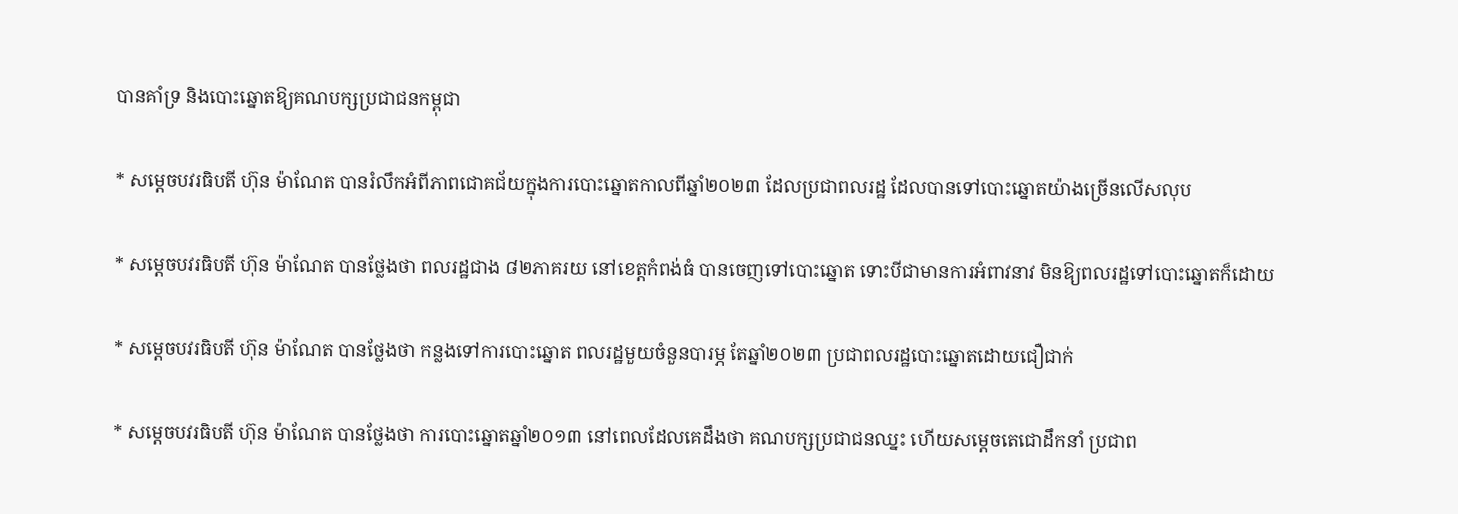បានគាំទ្រ និងបោះឆ្នោតឱ្យគណបក្សប្រជាជនកម្ពុជា

* សម្តេចបវរធិបតី ហ៊ុន ម៉ាណែត បានរំលឹកអំពីភាពជោគជ័យក្នុងការបោះឆ្នោតកាលពីឆ្នាំ២០២៣ ដែលប្រជាពលរដ្ឋ ដែលបានទៅបោះឆ្នោតយ៉ាងច្រើនលើសលុប

* សម្តេចបវរធិបតី ហ៊ុន ម៉ាណែត បានថ្លែងថា ពលរដ្ឋជាង ៨២ភាគរយ នៅខេត្តកំពង់ធំ បានចេញទៅបោះឆ្នោត ទោះបីជាមានការអំពាវនាវ មិនឱ្យពលរដ្ឋទៅបោះឆ្នោតក៏ដោយ

* សម្តេចបវរធិបតី ហ៊ុន ម៉ាណែត បានថ្លែងថា កន្លងទៅការបោះឆ្នោត ពលរដ្ឋមួយចំនួនបារម្ភ តែឆ្នាំ២០២៣ ប្រជាពលរដ្ឋបោះឆ្នោតដោយជឿជាក់

* សម្តេចបវរធិបតី ហ៊ុន ម៉ាណែត បានថ្លែងថា ការបោះឆ្នោតឆ្នាំ២០១៣ នៅពេលដែលគេដឹងថា គណបក្សប្រជាជនឈ្នះ ហើយសម្តេចតេជោដឹកនាំ ប្រជាព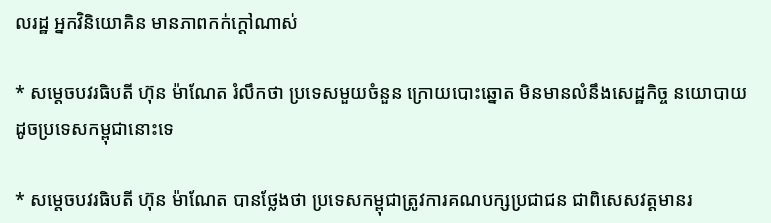លរដ្ឋ អ្នកវិនិយោគិន មានភាពកក់ក្តៅណាស់

* សម្តេចបវរធិបតី ហ៊ុន ម៉ាណែត រំលឹកថា ប្រទេសមួយចំនួន ក្រោយបោះឆ្នោត មិនមានលំនឹងសេដ្ឋកិច្ច នយោបាយ ដូចប្រទេសកម្ពុជានោះទេ

* សម្តេចបវរធិបតី ហ៊ុន ម៉ាណែត បានថ្លែងថា ប្រទេសកម្ពុជាត្រូវការគណបក្សប្រជាជន ជាពិសេសវត្តមានរ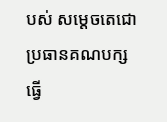បស់ សម្តេចតេជោ ប្រធានគណបក្ស ធ្វើ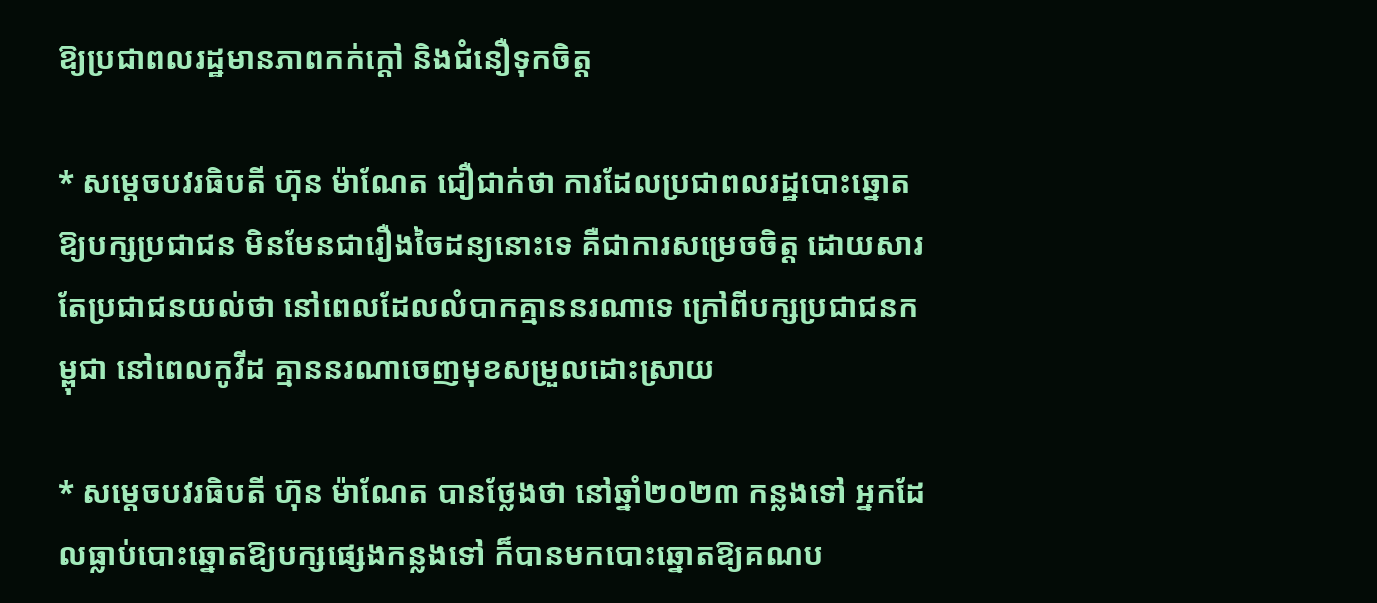ឱ្យប្រជាពលរដ្ឋមានភាពកក់ក្តៅ និងជំនឿទុកចិត្ត

* សម្តេចបវរធិបតី ហ៊ុន ម៉ាណែត ជឿជាក់ថា ការដែលប្រជាពលរដ្ឋបោះឆ្នោតឱ្យបក្សប្រជាជន មិនមែនជារឿងចៃដន្យនោះទេ គឺជាការសម្រេចចិត្ត ដោយសារតែប្រជាជនយល់ថា នៅពេលដែលលំបាកគ្មាននរណាទេ ក្រៅពីបក្សប្រជាជនកម្ពុជា នៅពេលកូវីដ គ្មាននរណាចេញមុខសម្រួលដោះស្រាយ

* សម្តេចបវរធិបតី ហ៊ុន ម៉ាណែត បានថ្លែងថា នៅឆ្នាំ២០២៣ កន្លងទៅ អ្នកដែលធ្លាប់បោះឆ្នោតឱ្យបក្សផ្សេងកន្លងទៅ ក៏បានមកបោះឆ្នោតឱ្យគណប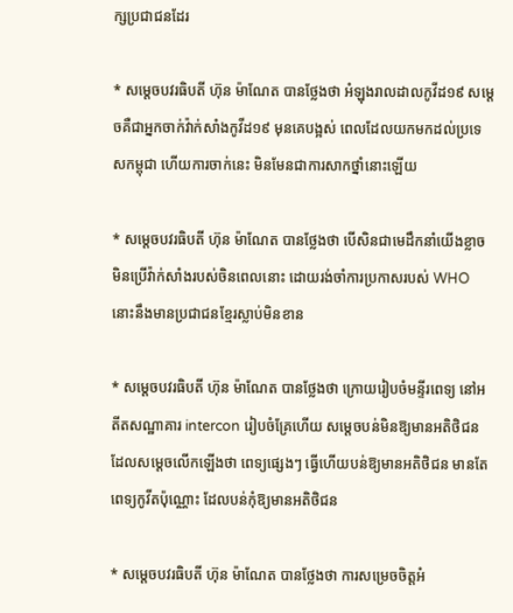ក្សប្រជាជនដែរ

* សម្តេចបវរធិបតី ហ៊ុន ម៉ាណែត បានថ្លែងថា អំឡុងរាលដាលកូវីដ១៩ សម្តេចគឺជាអ្នកចាក់វ៉ាក់សាំងកូវីដ១៩ មុនគេបង្អស់ ពេលដែលយកមកដល់ប្រទេសកម្ពុជា ហើយការចាក់នេះ មិនមែនជាការសាកថ្នាំនោះឡើយ

* សម្តេចបវរធិបតី ហ៊ុន ម៉ាណែត បានថ្លែងថា បើសិនជាមេដឹកនាំយើងខ្លាច មិនប្រើវ៉ាក់សាំងរបស់ចិនពេលនោះ ដោយរង់ចាំការប្រកាសរបស់ WHO នោះនឹងមានប្រជាជនខ្មែរស្លាប់មិនខាន

* សម្តេចបវរធិបតី ហ៊ុន ម៉ាណែត បានថ្លែងថា ក្រោយរៀបចំមន្ទីរពេទ្យ នៅអតីតសណ្ឋាគារ intercon រៀបចំគ្រែហើយ សម្តេចបន់មិនឱ្យមានអតិថិជន ដែលសម្តេចលើកឡើងថា ពេទ្យផ្សេងៗ ធ្វើហើយបន់ឱ្យមានអតិថិជន មានតែពេទ្យកូវីតប៉ុណ្ណោះ ដែលបន់កុំឱ្យមានអតិថិជន

* សម្តេចបវរធិបតី ហ៊ុន ម៉ាណែត បានថ្លែងថា ការសម្រេចចិត្តអំ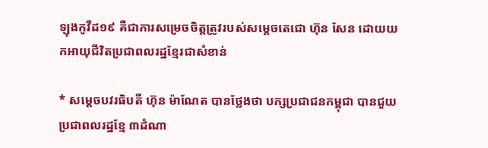ឡុងកូវីដ១៩ គឺជាការសម្រេចចិត្តត្រូវរបស់សម្តេចតេជោ ហ៊ុន សែន ដោយយកអាយុជីវិតប្រជាពលរដ្ឋខ្មែរជាសំខាន់

* សម្តេចបវរធិបតី ហ៊ុន ម៉ាណែត បានថ្លែងថា បក្សប្រជាជនកម្ពុជា បានជួយប្រជាពលរដ្ឋខ្មែ ៣ដំណា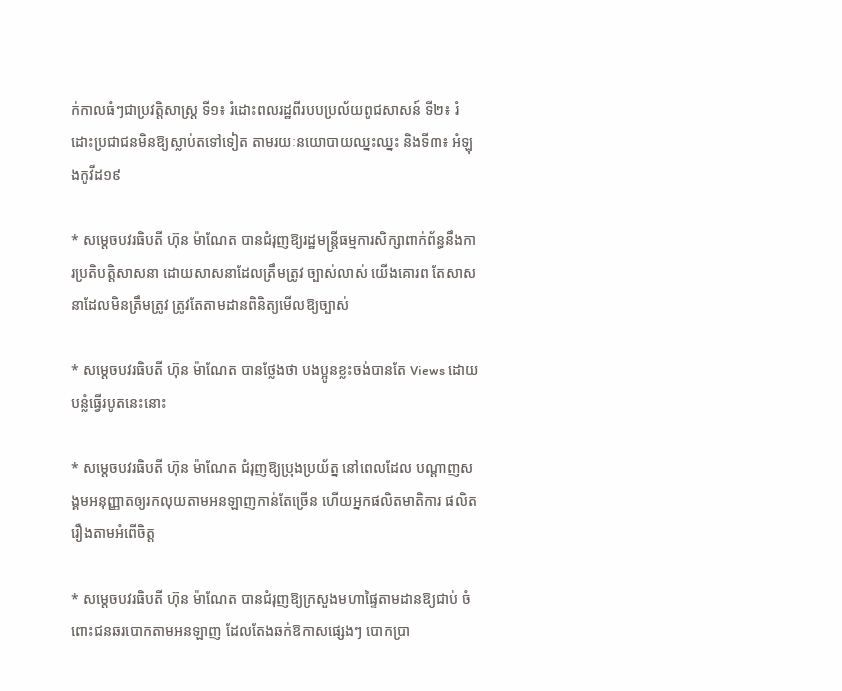ក់កាលធំៗជាប្រវត្តិសាស្ត្រ ទី១៖ រំដោះពលរដ្ឋពីរបបប្រល័យពូជសាសន៍ ទី២៖ រំដោះប្រជាជនមិនឱ្យស្លាប់តទៅទៀត តាមរយៈនយោបាយឈ្នះឈ្នះ និងទី៣៖ អំឡុងកូវីដ១៩

* សម្តេចបវរធិបតី ហ៊ុន ម៉ាណែត បានជំរុញឱ្យរដ្ឋមន្រ្តីធម្មការសិក្សាពាក់ព័ន្ធនឹងការប្រតិបត្តិសាសនា ដោយសាសនាដែលត្រឹមត្រូវ ច្បាស់លាស់ យើងគោរព តែសាសនាដែលមិនត្រឹមត្រូវ ត្រូវតែតាមដានពិនិត្យមើលឱ្យច្បាស់

* សម្តេចបវរធិបតី ហ៊ុន ម៉ាណែត បានថ្លែងថា បងប្អូនខ្លះចង់បានតែ Views ដោយបន្លំធ្វើរបូតនេះនោះ

* សម្តេចបវរធិបតី ហ៊ុន ម៉ាណែត ជំរុញឱ្យប្រុងប្រយ័ត្ន នៅពេលដែល បណ្តាញសង្គមអនុញ្ញាតឲ្យរកលុយតាមអនឡាញកាន់តែច្រើន ហើយអ្នកផលិតមាតិការ ផលិតរឿងតាមអំពើចិត្ត

* សម្តេចបវរធិបតី ហ៊ុន ម៉ាណែត បានជំរុញឱ្យក្រសួងមហាផ្ទៃតាមដានឱ្យជាប់ ចំពោះជនឆរបោកតាមអនឡាញ ដែលតែងឆក់ឱកាសផ្សេងៗ បោកប្រា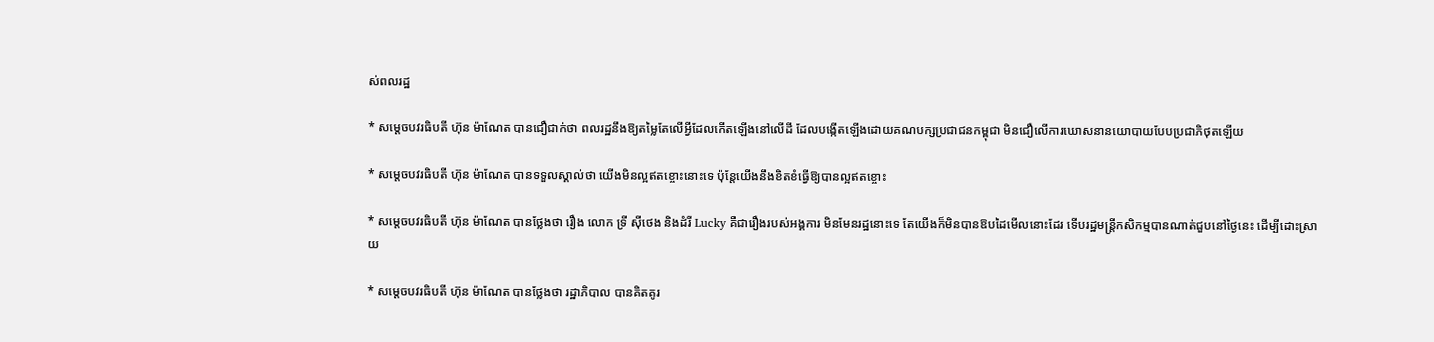ស់ពលរដ្ឋ

* សម្តេចបវរធិបតី ហ៊ុន ម៉ាណែត បានជឿជាក់ថា ពលរដ្ឋនឹងឱ្យតម្លៃតែលើអ្វីដែលកើតឡើងនៅលើដី ដែលបង្កើតឡើងដោយគណបក្សប្រជាជនកម្ពុជា មិនជឿលើការឃោសនានយោបាយបែបប្រជាភិថុតឡើយ

* សម្តេចបវរធិបតី ហ៊ុន ម៉ាណែត បានទទួលស្គាល់ថា យើងមិនល្អឥតខ្ចោះនោះទេ ប៉ុន្តែយើងនឹងខិតខំធ្វើឱ្យបានល្អឥតខ្ចោះ

* សម្តេចបវរធិបតី ហ៊ុន ម៉ាណែត បានថ្លែងថា រឿង លោក ទ្រី ស៊ីថេង និងដំរី Lucky គឺជារឿងរបស់អង្គការ មិនមែនរដ្ឋនោះទេ តែយើងក៏មិនបានឱបដៃមើលនោះដែរ ទើបរដ្ឋមន្រ្តីកសិកម្មបានណាត់ជួបនៅថ្ងៃនេះ ដើម្បីដោះស្រាយ

* សម្តេចបវរធិបតី ហ៊ុន ម៉ាណែត បានថ្លែងថា រដ្ឋាភិបាល បានគិតគូរ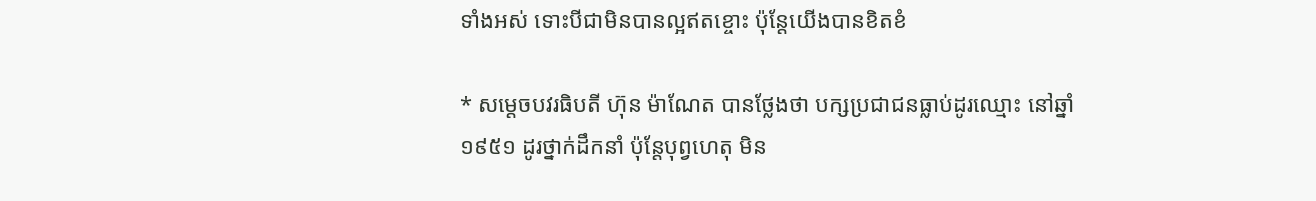ទាំងអស់ ទោះបីជាមិនបានល្អឥតខ្ចោះ ប៉ុន្តែយើងបានខិតខំ

* សម្តេចបវរធិបតី ហ៊ុន ម៉ាណែត បានថ្លែងថា បក្សប្រជាជនធ្លាប់ដូរឈ្មោះ នៅឆ្នាំ១៩៥១ ដូរថ្នាក់ដឹកនាំ ប៉ុន្តែបុព្វហេតុ មិន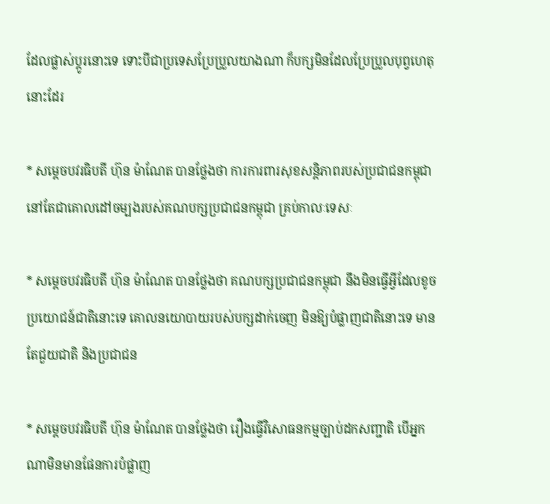ដែលផ្លាស់ប្តូរនោះទេ ទោះបីជាប្រទេសប្រែប្រួលយាងណា ក៏បក្សមិនដែលប្រែប្រួលបុព្វហេតុនោះដែរ

* សម្តេចបវរធិបតី ហ៊ុន ម៉ាណែត បានថ្លែងថា ការការពារសុខសន្តិភាពរបស់ប្រជាជនកម្ពុជា នៅតែជាគោលដៅចម្បងរបស់គណបក្សប្រជាជនកម្ពុជា គ្រប់កាលៈទេសៈ

* សម្តេចបវរធិបតី ហ៊ុន ម៉ាណែត បានថ្លែងថា គណបក្សប្រជាជនកម្ពុជា នឹងមិនធ្វើអ្វីដែលខូចប្រយោជន៍ជាតិនោះទេ គោលនយោបាយរបស់បក្សដាក់ចេញ មិនឱ្យបំផ្លាញជាតិនោះទេ មានតែជួយជាតិ និងប្រជាជន

* សម្តេចបវរធិបតី ហ៊ុន ម៉ាណែត បានថ្លែងថា រឿងធ្វើវិសោធនកម្មច្បាប់ដកសញ្ជាតិ បើអ្នកណាមិនមានផែនការបំផ្លាញ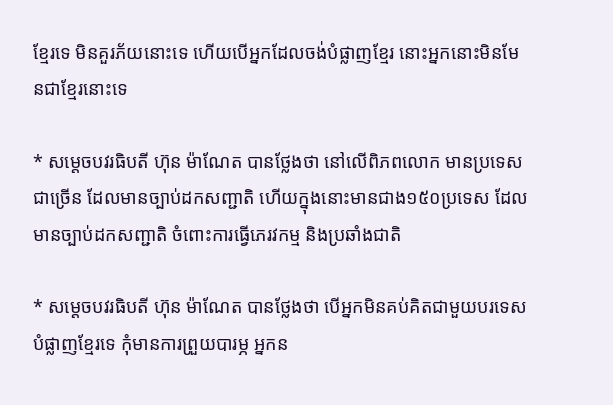ខ្មែរទេ មិនគួរភ័យនោះទេ ហើយបើអ្នកដែលចង់បំផ្លាញខ្មែរ នោះអ្នកនោះមិនមែនជាខ្មែរនោះទេ

* សម្តេចបវរធិបតី ហ៊ុន ម៉ាណែត បានថ្លែងថា នៅលើពិភពលោក មានប្រទេសជាច្រើន ដែលមានច្បាប់ដកសញ្ជាតិ ហើយក្នុងនោះមានជាង១៥០ប្រទេស ដែលមានច្បាប់ដកសញ្ជាតិ ចំពោះការធ្វើភេរវកម្ម និងប្រឆាំងជាតិ

* សម្តេចបវរធិបតី ហ៊ុន ម៉ាណែត បានថ្លែងថា បើអ្នកមិនគប់គិតជាមួយបរទេស បំផ្លាញខ្មែរទេ កុំមានការព្រួយបារម្ភ អ្នកន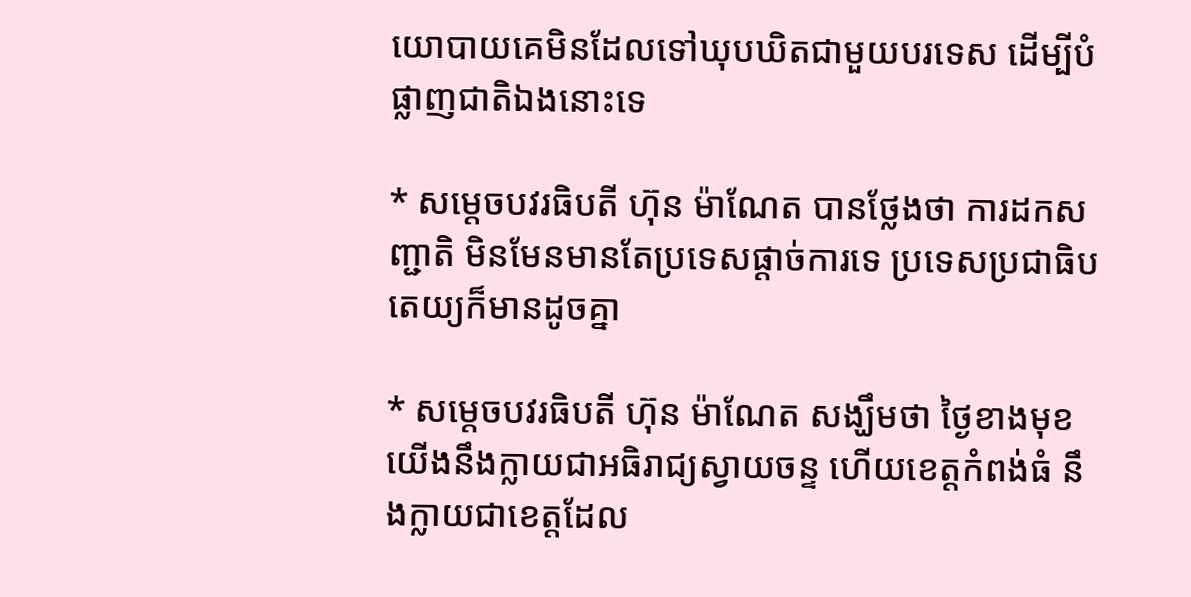យោបាយគេមិនដែលទៅឃុបឃិតជាមួយបរទេស ដើម្បីបំផ្លាញជាតិឯងនោះទេ

* សម្តេចបវរធិបតី ហ៊ុន ម៉ាណែត បានថ្លែងថា ការដកសញ្ជាតិ មិនមែនមានតែប្រទេសផ្តាច់ការទេ ប្រទេសប្រជាធិបតេយ្យក៏មានដូចគ្នា

* សម្តេចបវរធិបតី ហ៊ុន ម៉ាណែត សង្ឃឹមថា ថ្ងៃខាងមុខ យើងនឹងក្លាយជាអធិរាជ្យស្វាយចន្ទ ហើយខេត្តកំពង់ធំ នឹងក្លាយជាខេត្តដែល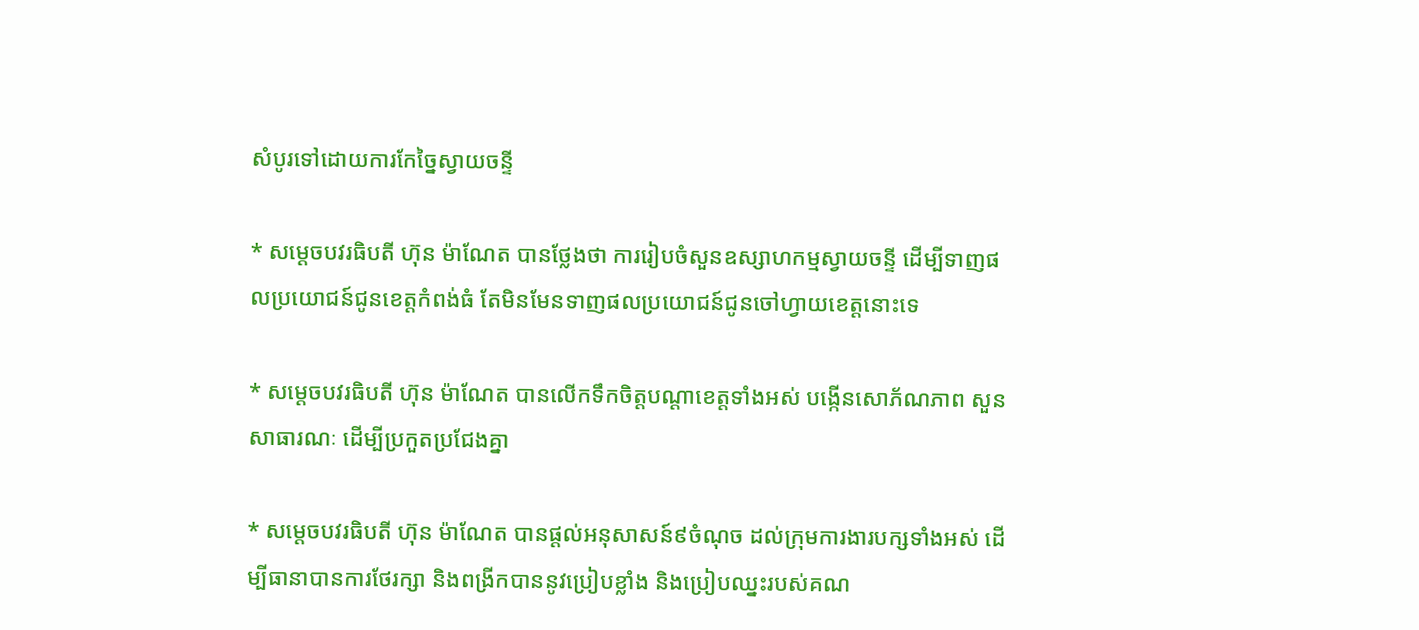សំបូរទៅដោយការកែច្នៃស្វាយចន្ទី

* សម្តេចបវរធិបតី ហ៊ុន ម៉ាណែត បានថ្លែងថា ការរៀបចំសួនឧស្សាហកម្មស្វាយចន្ទី ដើម្បីទាញផលប្រយោជន៍ជូនខេត្តកំពង់ធំ តែមិនមែនទាញផលប្រយោជន៍ជូនចៅហ្វាយខេត្តនោះទេ

* សម្តេចបវរធិបតី ហ៊ុន ម៉ាណែត បានលើកទឹកចិត្តបណ្តាខេត្តទាំងអស់ បង្កើនសោភ័ណភាព សួនសាធារណៈ ដើម្បីប្រកួតប្រជែងគ្នា

* សម្តេចបវរធិបតី ហ៊ុន ម៉ាណែត បានផ្តល់អនុសាសន៍៩ចំណុច ដល់ក្រុមការងារបក្សទាំងអស់ ដើម្បីធានាបានការថែរក្សា និងពង្រីកបាននូវប្រៀបខ្លាំង និងប្រៀបឈ្នះរបស់គណ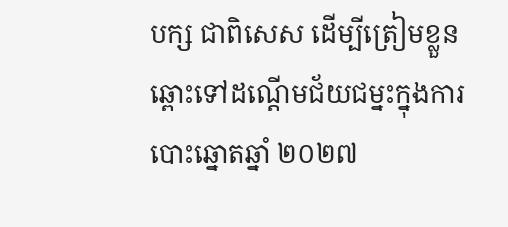បក្ស ជាពិសេស ដើម្បីត្រៀមខ្លួនឆ្ពោះទៅដណ្តើមជ័យជម្នះក្នុងការបោះឆ្នោតឆ្នាំ ២០២៧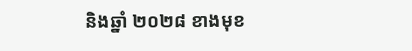និងឆ្នាំ ២០២៨ ខាងមុខ